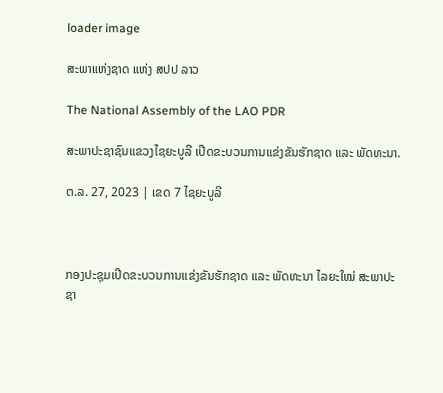loader image

ສະພາແຫ່ງຊາດ ແຫ່ງ ສປປ ລາວ

The National Assembly of the LAO PDR

ສະພາປະຊາຊົນແຂວງໄຊຍະບູລີ ເປີດຂະບວນການແຂ່ງຂັນຮັກຊາດ ແລະ ພັດທະນາ.

ຕ.ລ. 27, 2023 | ເຂດ 7 ໄຊຍະບູລີ



ກອງປະຊຸມເປີດຂະບວນການແຂ່ງຂັນຮັກຊາດ ແລະ ພັດທະນາ ໄລຍະໃໝ່ ສະພາປະຊາ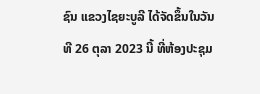ຊົນ ແຂວງໄຊຍະບູລີ ໄດ້ຈັດຂຶ້ນໃນວັນທີ 26 ຕຸລາ 2023 ນີ້ ທີ່ຫ້ອງປະຊຸມ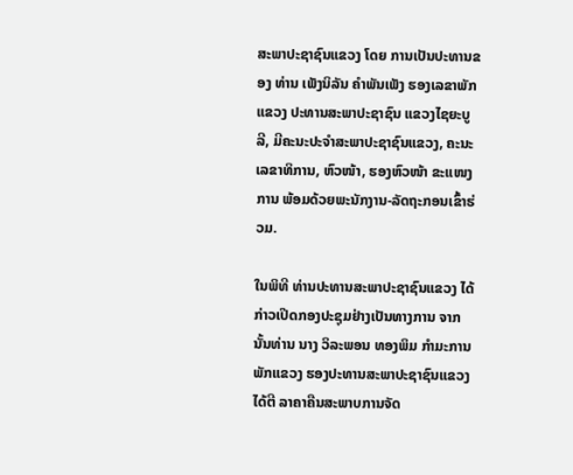ສະພາປະຊາຊົນແຂວງ ໂດຍ ການເປັນປະທານຂອງ ທ່ານ ເພັງນິລັນ ຄໍາພັນເພັງ ຮອງເລຂາພັກແຂວງ ປະທານສະພາປະຊາຊົນ ແຂວງໄຊຍະບູລີ, ມີຄະນະປະຈໍາສະພາປະຊາຊົນແຂວງ, ຄະນະເລຂາທິການ, ຫົວໜ້າ, ຮອງຫົວໜ້າ ຂະແໜງການ ພ້ອມດ້ວຍພະນັກງານ-ລັດຖະກອນເຂົ້າຮ່ວມ.

ໃນພິທີ ທ່ານປະທານສະພາປະຊາຊົນແຂວງ ໄດ້ກ່າວເປີດກອງປະຊຸມຢ່າງເປັນທາງການ ຈາກ ນັ້ນທ່ານ ນາງ ວິລະພອນ ທອງພິມ ກໍາມະການພັກແຂວງ ຮອງປະທານສະພາປະຊາຊົນແຂວງ ໄດ້ຕີ ລາຄາຄືນສະພາບການຈັດ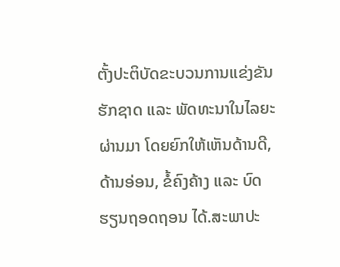ຕັ້ງປະຕິບັດຂະບວນການແຂ່ງຂັນຮັກຊາດ ແລະ ພັດທະນາໃນໄລຍະຜ່ານມາ ໂດຍຍົກໃຫ້ເຫັນດ້ານດີ, ດ້ານອ່ອນ, ຂໍ້ຄົງຄ້າງ ແລະ ບົດຮຽນຖອດຖອນ ໄດ້.ສະພາປະ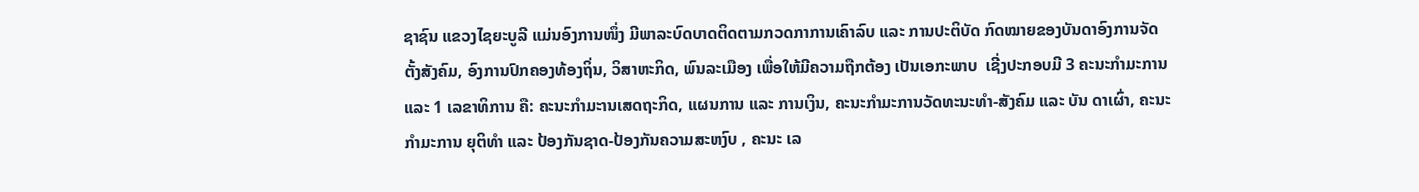ຊາຊົນ ແຂວງໄຊຍະບູລີ ແມ່ນອົງການໜຶ່ງ ມີພາລະບົດບາດຕິດຕາມກວດກາການເຄົາລົບ ແລະ ການປະຕິບັດ ກົດໝາຍຂອງບັນດາອົງການຈັດຕັ້ງສັງຄົມ, ອົງການປົກຄອງທ້ອງຖິ່ນ, ວິສາຫະກິດ, ພົນລະເມືອງ ເພື່ອໃຫ້ມີຄວາມຖືກຕ້ອງ ເປັນເອກະພາບ  ເຊີ່ງປະກອບມີ 3 ຄະນະກໍາມະການ ແລະ 1 ເລຂາທິການ ຄື: ຄະນະກໍາມະານເສດຖະກິດ, ແຜນການ ແລະ ການເງິນ, ຄະນະກໍາມະການວັດທະນະທໍາ-ສັງຄົມ ແລະ ບັນ ດາເຜົ່າ, ຄະນະກໍາມະການ ຍຸຕິທໍາ ແລະ ປ້ອງກັນຊາດ-ປ້ອງກັນຄວາມສະຫງົບ , ຄະນະ ເລ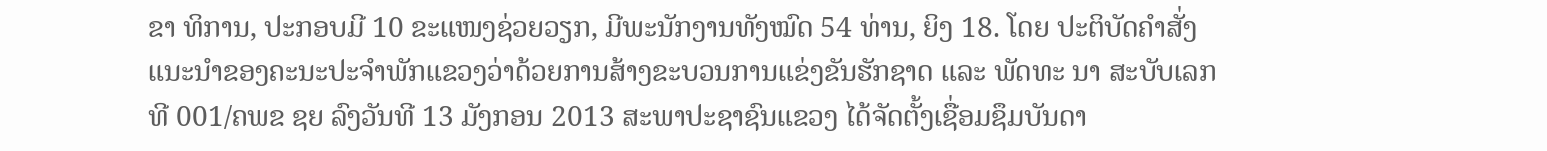ຂາ ທິການ, ປະກອບມີ 10 ຂະແໜງຊ່ວຍວຽກ, ມີພະນັກງານທັງໝົດ 54 ທ່ານ, ຍິງ 18. ໂດຍ ປະຕິບັດຄໍາສັ່ງແນະນໍາຂອງຄະນະປະຈໍາພັກແຂວງວ່າດ້ວຍການສ້າງຂະບວນການແຂ່ງຂັນຮັກຊາດ ແລະ ພັດທະ ນາ ສະບັບເລກທີ 001/ຄພຂ ຊຍ ລົງວັນທີ 13 ມັງກອນ 2013 ສະພາປະຊາຊົນແຂວງ ໄດ້ຈັດຕັ້ງເຊື່ອມຊຶມບັນດາ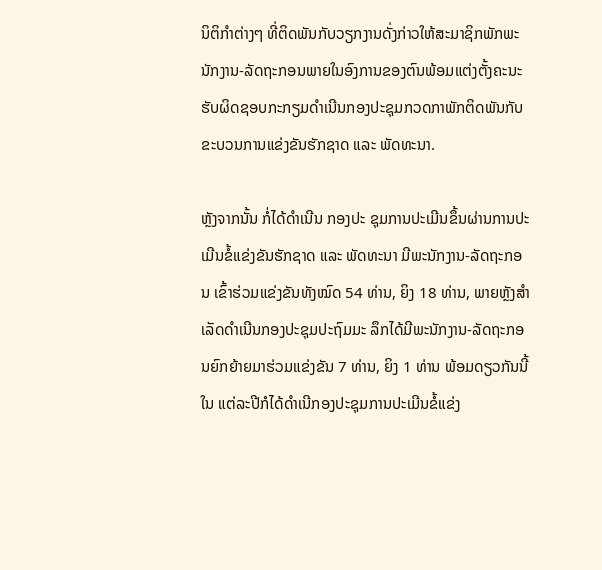ນິຕິກໍາຕ່າງໆ ທີ່ຕິດພັນກັບວຽກງານດັ່ງກ່າວໃຫ້ສະມາຊິກພັກພະນັກງານ-ລັດຖະກອນພາຍໃນອົງການຂອງຕົນພ້ອມແຕ່ງຕັ້ງຄະນະຮັບຜິດຊອບກະກຽມດໍາເນີນກອງປະຊຸມກວດກາພັກຕິດພັນກັບຂະບວນການແຂ່ງຂັນຮັກຊາດ ແລະ ພັດທະນາ.

ຫຼັງຈາກນັ້ນ ກໍ່ໄດ້ດໍາເນີນ ກອງປະ ຊຸມການປະເມີນຂຶ້ນຜ່ານການປະເມີນຂໍ້ແຂ່ງຂັນຮັກຊາດ ແລະ ພັດທະນາ ມີພະນັກງານ-ລັດຖະກອນ ເຂົ້າຮ່ວມແຂ່ງຂັນທັງໝົດ 54 ທ່ານ, ຍິງ 18 ທ່ານ, ພາຍຫຼັງສໍາ ເລັດດໍາເນີນກອງປະຊຸມປະຖົມມະ ລຶກໄດ້ມີພະນັກງານ-ລັດຖະກອນຍົກຍ້າຍມາຮ່ວມແຂ່ງຂັນ 7 ທ່ານ, ຍິງ 1 ທ່ານ ພ້ອມດຽວກັນນີ້ ໃນ ແຕ່ລະປີກໍໄດ້ດໍາເນີກອງປະຊຸມການປະເມີນຂໍ້ແຂ່ງ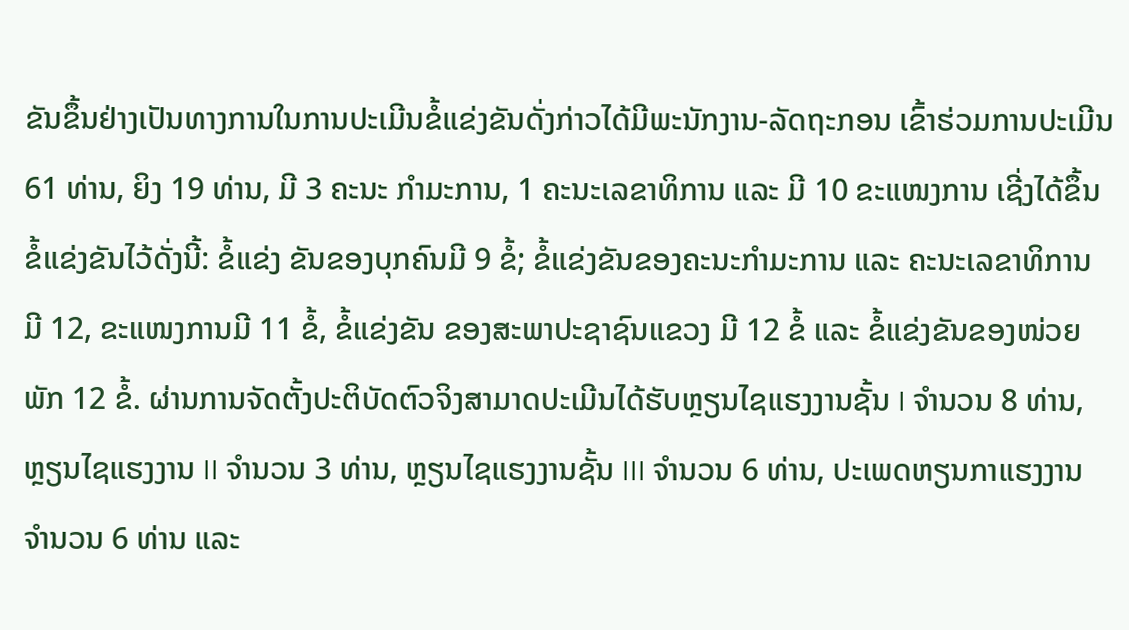ຂັນຂຶ້ນຢ່າງເປັນທາງການໃນການປະເມີນຂໍ້ແຂ່ງຂັນດັ່ງກ່າວໄດ້ມີພະນັກງານ-ລັດຖະກອນ ເຂົ້າຮ່ວມການປະເມີນ 61 ທ່ານ, ຍິງ 19 ທ່ານ, ມີ 3 ຄະນະ ກໍາມະການ, 1 ຄະນະເລຂາທິການ ແລະ ມີ 10 ຂະແໜງການ ເຊີ່ງໄດ້ຂຶ້ນຂໍ້ແຂ່ງຂັນໄວ້ດັ່ງນີ້: ຂໍ້ແຂ່ງ ຂັນຂອງບຸກຄົນມີ 9 ຂໍ້; ຂໍ້ແຂ່ງຂັນຂອງຄະນະກໍາມະການ ແລະ ຄະນະເລຂາທິການ ມີ 12, ຂະແໜງການມີ 11 ຂໍ້, ຂໍ້ແຂ່ງຂັນ ຂອງສະພາປະຊາຊົນແຂວງ ມີ 12 ຂໍ້ ແລະ ຂໍ້ແຂ່ງຂັນຂອງໜ່ວຍພັກ 12 ຂໍ້. ຜ່ານການຈັດຕັ້ງປະຕິບັດຕົວຈິງສາມາດປະເມີນໄດ້ຮັບຫຼຽນໄຊແຮງງານຊັ້ນ I ຈໍານວນ 8 ທ່ານ, ຫຼຽນໄຊແຮງງານ II ຈໍານວນ 3 ທ່ານ, ຫຼຽນໄຊແຮງງານຊັ້ນ III ຈໍານວນ 6 ທ່ານ, ປະເພດຫຽນກາແຮງງານ ຈໍານວນ 6 ທ່ານ ແລະ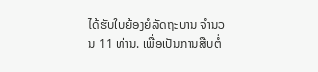ໄດ້ຮັບໃບຍ້ອງຍໍລັດຖະບານ ຈໍານວນ 11 ທ່ານ. ເພື່ອເປັນການສືບຕໍ່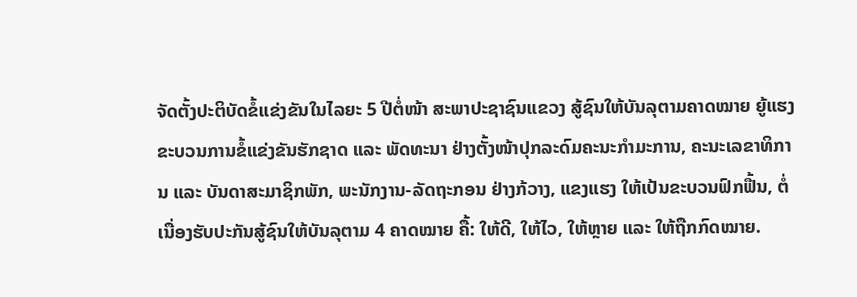ຈັດຕັ້ງປະຕິບັດຂໍ້ແຂ່ງຂັນໃນໄລຍະ 5 ປີຕໍ່ໜ້າ ສະພາປະຊາຊົນແຂວງ ສູ້ຊົນໃຫ້ບັນລຸຕາມຄາດໝາຍ ຍູ້ແຮງຂະບວນການຂໍ້ແຂ່ງຂັນຮັກຊາດ ແລະ ພັດທະນາ ຢ່າງຕັ້ງໜ້າປຸກລະດົມຄະນະກໍາມະການ, ຄະນະເລຂາທິການ ແລະ ບັນດາສະມາຊິກພັກ, ພະນັກງານ-ລັດຖະກອນ ຢ່າງກ້ວາງ, ແຂງແຮງ ໃຫ້ເປ້ນຂະບວນຟົກຟື້ນ, ຕໍ່ເນື່ອງຮັບປະກັນສູ້ຊົນໃຫ້ບັນລຸຕາມ 4 ຄາດໝາຍ ຄື້: ໃຫ້ດີ, ໃຫ້ໄວ, ໃຫ້ຫຼາຍ ແລະ ໃຫ້ຖືກກົດໝາຍ.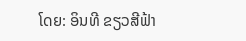ໂດຍ: ອິນທີ ຂຽວສີຟ້າ